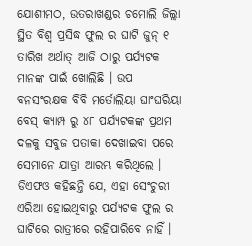ଯୋଶୀମଠ, ଉତରାଖଣ୍ଡର ଚମୋଲି ଜିଲ୍ଲା ସ୍ଥିତ ବିଶ୍ଵ ପ୍ରସିଦ୍ଧ ଫୁଲ ର ଘାଟି ଜୁନ୍ ୧ ତାରିଖ ଅର୍ଥାତ୍ ଆଜି ଠାରୁ ପର୍ଯ୍ୟଟକ ମାନଙ୍କ ପାଇଁ ଖୋଲିଛି । ଉପ ବନସଂରକ୍ଷକ ବିବି ମର୍ତୋଲିୟା ଘାଂଘରିୟା ବେସ୍ କ୍ୟାମ୍ପ ରୁ ୪୮ ପର୍ଯ୍ୟଟକଙ୍କ ପ୍ରଥମ ଦଳକୁ ସବୁଜ ପତାକା ଦେଖାଇବା ପରେ ସେମାନେ ଯାତ୍ରା ଆରମ୍ଭ କରିଥିଲେ ।
ଡିଏଫଓ କହିଛନ୍ତି ଯେ, ଏହା ସେଂଚୁରୀ ଏରିଆ ହୋଇଥିବାରୁ ପର୍ଯ୍ୟଟକ ଫୁଲ ର ଘାଟିରେ ରାତ୍ରୀରେ ରହିପାରିବେ ନାହିଁ ।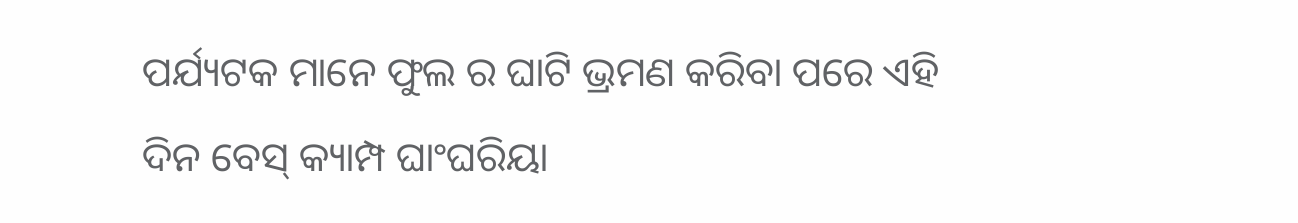ପର୍ଯ୍ୟଟକ ମାନେ ଫୁଲ ର ଘାଟି ଭ୍ରମଣ କରିବା ପରେ ଏହି ଦିନ ବେସ୍ କ୍ୟାମ୍ପ ଘାଂଘରିୟା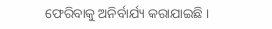ଫେରିବାକୁ ଅନିର୍ବାର୍ଯ୍ୟ କରାଯାଇଛି ।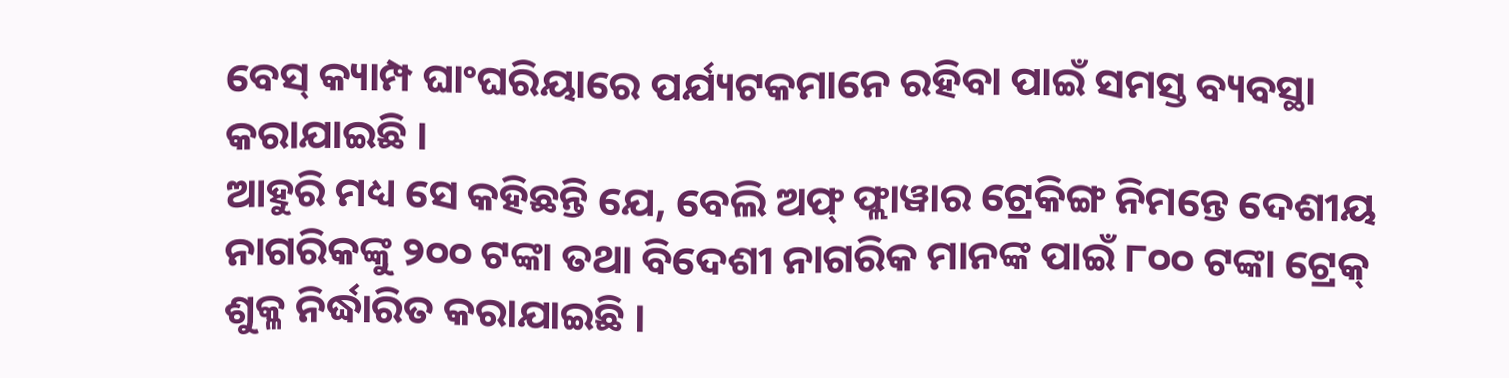ବେସ୍ କ୍ୟାମ୍ପ ଘାଂଘରିୟାରେ ପର୍ଯ୍ୟଟକମାନେ ରହିବା ପାଇଁ ସମସ୍ତ ବ୍ୟବସ୍ଥା କରାଯାଇଛି ।
ଆହୁରି ମଧ୍ୟ ସେ କହିଛନ୍ତି ଯେ, ବେଲି ଅଫ୍ ଫ୍ଲାୱାର ଟ୍ରେକିଙ୍ଗ ନିମନ୍ତେ ଦେଶୀୟ ନାଗରିକଙ୍କୁ ୨୦୦ ଟଙ୍କା ତଥା ବିଦେଶୀ ନାଗରିକ ମାନଙ୍କ ପାଇଁ ୮୦୦ ଟଙ୍କା ଟ୍ରେକ୍ ଶୁକ୍ଳ ନିର୍ଦ୍ଧାରିତ କରାଯାଇଛି ।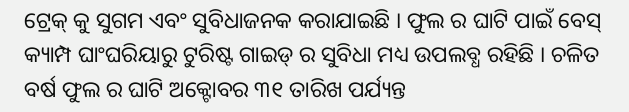ଟ୍ରେକ୍ କୁ ସୁଗମ ଏବଂ ସୁବିଧାଜନକ କରାଯାଇଛି । ଫୁଲ ର ଘାଟି ପାଇଁ ବେସ୍ କ୍ୟାମ୍ପ ଘାଂଘରିୟାରୁ ଟୁରିଷ୍ଟ ଗାଇଡ୍ ର ସୁବିଧା ମଧ୍ୟ ଉପଲବ୍ଧ ରହିଛି । ଚଳିତ ବର୍ଷ ଫୁଲ ର ଘାଟି ଅକ୍ଟୋବର ୩୧ ତାରିଖ ପର୍ଯ୍ୟନ୍ତ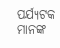ପର୍ଯ୍ୟଟକ ମାନଙ୍କ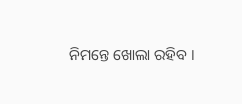ନିମନ୍ତେ ଖୋଲା ରହିବ ।